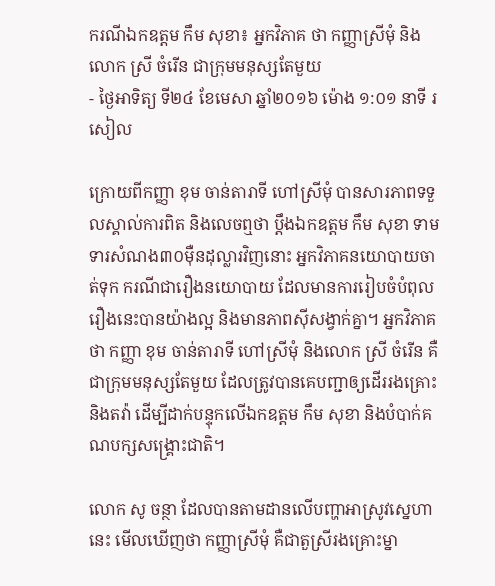ករណីឯកឧត្តម កឹម សុខា៖ អ្នកវិភាគ ថា កញ្ញាស្រីមុំ និងលោក ស្រី ចំរើន ជាក្រុមមនុស្សតែមួយ
- ថ្ងៃអាទិត្យ ទី២៤ ខែមេសា ឆ្នាំ២០១៦ ម៉ោង ១:០១ នាទី រសៀល

ក្រោយពីកញ្ញា ខុម ចាន់តារាទី ហៅស្រីមុំ បានសារភាពទទួលស្គាល់ការពិត និងលេចឮថា ប្ដឹងឯកឧត្តម កឹម សុខា ទាមទារសំណង៣០ម៉ឺនដុល្លារវិញនោះ អ្នកវិភាគនយោបាយចាត់ទុក ករណីជារឿងនយោបាយ ដែលមានការរៀបចំបំពុលរឿងនេះបានយ៉ាងល្អ និងមានភាពស៊ីសង្វាក់គ្នា។ អ្នកវិភាគថា កញ្ញា ខុម ចាន់តារាទី ហៅស្រីមុំ និងលោក ស្រី ចំរើន គឺជាក្រុមមនុស្សតែមួយ ដែលត្រូវបានគេបញ្ជាឲ្យដើររងគ្រោះ និងតវ៉ា ដើម្បីដាក់បន្ទុកលើឯកឧត្តម កឹម សុខា និងបំបាក់គណបក្សសង្គ្រោះជាតិ។

លោក សូ ចន្ថា ដែលបានតាមដានលើបញ្ហាអាស្រូវស្នេហានេះ មើលឃើញថា កញ្ញាស្រីមុំ គឺជាតួស្រីរងគ្រោះម្នា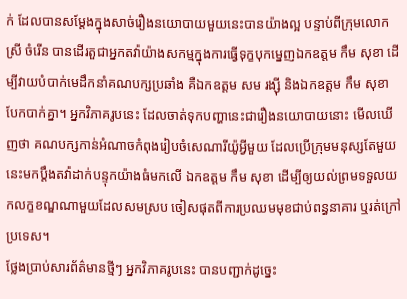ក់ ដែលបានសម្ដែងក្នុងសាច់រឿងនយោបាយមួយនេះបានយ៉ាងល្អ បន្ទាប់ពីក្រុមលោក ស្រី ចំរើន បានដើរតួជាអ្នកតវ៉ាយ៉ាងសកម្មក្នុងការធ្វើទុក្ខបុកម្នេញឯកឧត្តម កឹម សុខា ដើម្បីវាយបំបាក់មេដឹកនាំគណបក្សប្រឆាំង គឺឯកឧត្តម សម រង្ស៊ី និងឯកឧត្តម កឹម សុខា បែកបាក់គ្នា។ អ្នកវិភាគរូបនេះ ដែលចាត់ទុកបញ្ហានេះជារឿងនយោបាយនោះ មើលឃើញថា គណបក្សកាន់អំណាចកំពុងរៀបចំសេណារីយ៉ូអ្វីមួយ ដែលប្រើក្រុមមនុស្សតែមួយនេះមកប្ដឹងតវ៉ាដាក់បន្ទុកយ៉ាងធំមកលើ ឯកឧត្តម កឹម សុខា ដើម្បីឲ្យយល់ព្រមទទួលយកលក្ខខណ្ឌណាមួយដែលសមស្រប ចៀសផុតពីការប្រឈមមុខជាប់ពន្ធនាគារ ឬរត់ក្រៅប្រទេស។
ថ្លែងប្រាប់សារព័ត៌មានថ្មីៗ អ្នកវិភាគរូបនេះ បានបញ្ជាក់ដូច្នេះ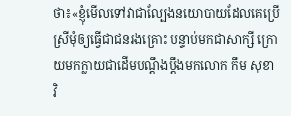ថា៖«ខ្ញុំមើលទៅវាជាល្បែងនយោបាយដែលគេប្រើស្រីមុំឲ្យធ្វើជាជនរងគ្រោះ បន្ទាប់មកជាសាក្សី ក្រោយមកក្លាយជាដើមបណ្ដឹងប្ដឹងមកលោក កឹម សុខា វិ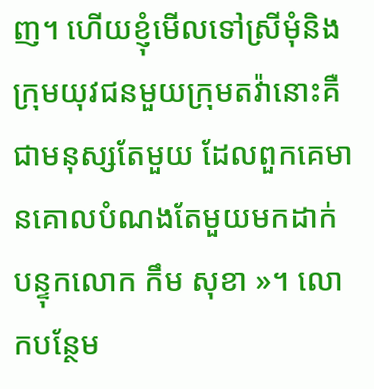ញ។ ហើយខ្ញុំមើលទៅស្រីមុំនិងក្រុមយុវជនមួយក្រុមតវ៉ានោះគឺជាមនុស្សតែមួយ ដែលពួកគេមានគោលបំណងតែមួយមកដាក់បន្ទុកលោក កឹម សុខា »។ លោកបន្ថែម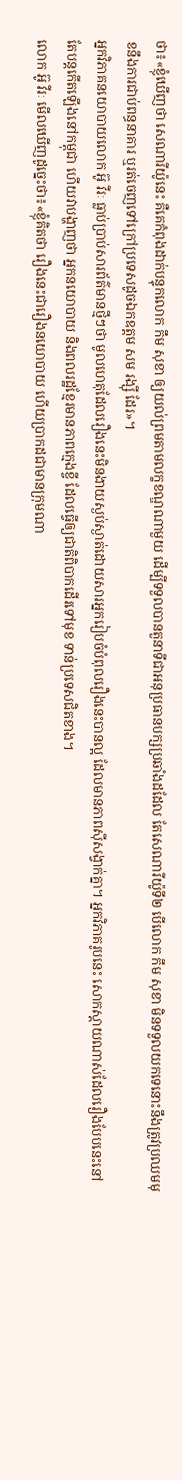ថា៖«ខ្ញុំឃើញថា សេណារីយ៉ូនេះ គឺគេកំពុងដាក់បន្ទុកលោក កឹម សុខា ឲ្យយល់ព្រមតាមលក្ខខណ្ឌណាមួយ ដើម្បីទទួលបានតួនាទីជាអនុប្រធានបក្សប្រឆាំងដដែល តែសេណារីយ៉ូទី២ បើលោក កឹម សុខា មិនទទួលយកទេនោះនឹងត្រូវប្រឈមមុខនឹងការជាប់ពន្ធនាគារ ឬរត់ចេញទៅក្រៅប្រទេសដូចឯកឧត្តម សម រង្ស៊ី ដែរ»។
អ្នកវិភាគនយោបាយលោក អ៊ូ វីរៈ ធ្លាប់ប្រាប់សារព័ត៌មានថ្មីៗថា មូលហេតុដែលរឿងនេះមិនងាយស្ងប់ស្ងាត់ដោយសារអ្នករៀបចំបំពុលរឿងនេះបានល្អ ដែលមានភាពស៊ីសង្វាក់គ្នា។ អ្នកវិភាគរូបនេះ សោកស្តាយណាស់ដែលរឿងបែបនេះនៅតែបន្តកើតឡើងនៅកម្ពុជា ហើយវាបង្ហាញថា អ្នកនយោបាយ និងពលរដ្ឋខ្មែរមានភាពក្មេងខ្ចី ដែលធ្វើឲ្យជាតិពិបាកដើរទៅមុខ ទាន់ប្រទេសជិតខាង។
លោក អ៊ូ វីរៈ មើលឃើញដូច្នេះថា៖«ខ្ញុំគិតថា រឿងនេះជារឿងនយោបាយ ហើយប្រាកដជាមានក្រុមណា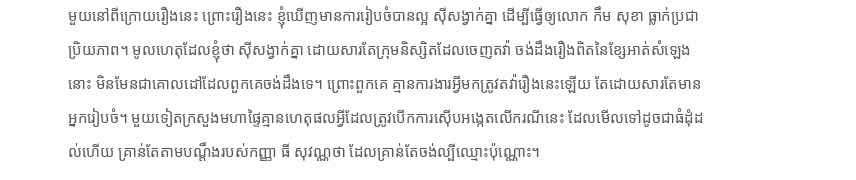មួយនៅពីក្រោយរឿងនេះ ព្រោះរឿងនេះ ខ្ញុំឃើញមានការរៀបចំបានល្អ ស៊ីសង្វាក់គ្នា ដើម្បីធ្វើឲ្យលោក កឹម សុខា ធ្លាក់ប្រជាប្រិយភាព។ មូលហេតុដែលខ្ញុំថា ស៊ីសង្វាក់គ្នា ដោយសារតែក្រុមនិស្សិតដែលចេញតវ៉ា ចង់ដឹងរឿងពិតនៃខ្សែអាត់សំឡេងនោះ មិនមែនជាគោលដៅដែលពួកគេចង់ដឹងទេ។ ព្រោះពួកគេ គ្មានការងារអ្វីមកត្រូវតវ៉ារឿងនេះឡើយ តែដោយសារតែមានអ្នករៀបចំ។ មួយទៀតក្រសួងមហាផ្ទៃគ្មានហេតុផលអ្វីដែលត្រូវបើកការស៊ើបអង្កេតលើករណីនេះ ដែលមើលទៅដូចជាធំដុំដល់ហើយ គ្រាន់តែតាមបណ្តឹងរបស់កញ្ញា ធី សុវណ្ណថា ដែលគ្រាន់តែចង់ល្បីឈ្មោះប៉ុណ្ណោះ។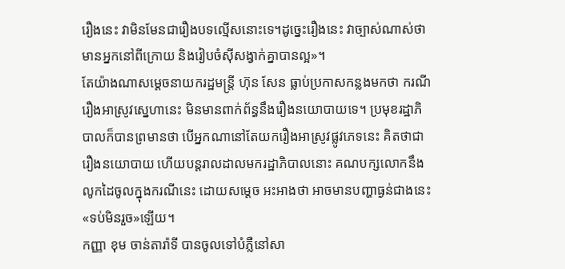រឿងនេះ វាមិនមែនជារឿងបទល្មើសនោះទេ។ដូច្នេះរឿងនេះ វាច្បាស់ណាស់ថាមានអ្នកនៅពីក្រោយ និងរៀបចំស៊ីសង្វាក់គ្នាបានល្អ»។
តែយ៉ាងណាសម្ដេចនាយករដ្ឋមន្ត្រី ហ៊ុន សែន ធ្លាប់ប្រកាសកន្លងមកថា ករណីរឿងអាស្រូវស្នេហានេះ មិនមានពាក់ព័ន្ធនឹងរឿងនយោបាយទេ។ ប្រមុខរដ្ឋាភិបាលក៏បានព្រមានថា បើអ្នកណានៅតែយករឿងអាស្រូវផ្លូវភេទនេះ គិតថាជារឿងនយោបាយ ហើយបន្ដរាលដាលមករដ្ឋាភិបាលនោះ គណបក្សលោកនឹងលូកដៃចូលក្នុងករណីនេះ ដោយសម្ដេច អះអាងថា អាចមានបញ្ហាធ្ងន់ជាងនេះ«ទប់មិនរួច»ឡើយ។
កញ្ញា ខុម ចាន់តារ៉ាទី បានចូលទៅបំភ្លឺនៅសា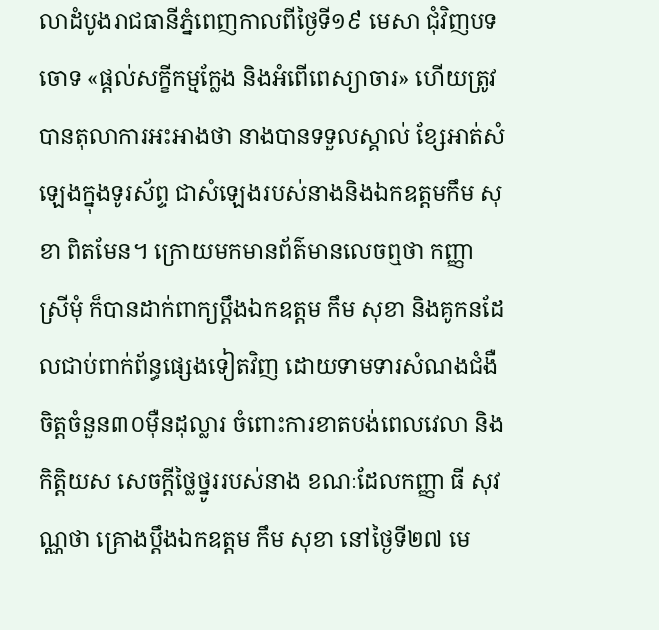លាដំបូងរាជធានីភ្នំពេញកាលពីថ្ងៃទី១៩ មេសា ជុំវិញបទចោទ «ផ្តល់សក្ខីកម្មក្លែង និងអំពើពេស្យាចារ» ហើយត្រូវបានតុលាការអះអាងថា នាងបានទទួលស្គាល់ ខ្សែអាត់សំឡេងក្នុងទូរស័ព្ទ ជាសំឡេងរបស់នាងនិងឯកឧត្តមកឹម សុខា ពិតមែន។ ក្រោយមកមានព័ត៌មានលេចឮថា កញ្ញា ស្រីមុំ ក៏បានដាក់ពាក្យប្តឹងឯកឧត្តម កឹម សុខា និងគូកនដែលជាប់ពាក់ព័ន្ធផ្សេងទៀតវិញ ដោយទាមទារសំណងជំងឺចិត្តចំនួន៣០ម៉ឺនដុល្លារ ចំពោះការខាតបង់ពេលវេលា និងកិត្តិយស សេចក្ដីថ្លៃថ្នូររបស់នាង ខណៈដែលកញ្ញា ធី សុវណ្ណថា គ្រោងប្ដឹងឯកឧត្តម កឹម សុខា នៅថ្ងៃទី២៧ មេ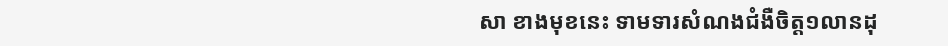សា ខាងមុខនេះ ទាមទារសំណងជំងឺចិត្ត១លានដុ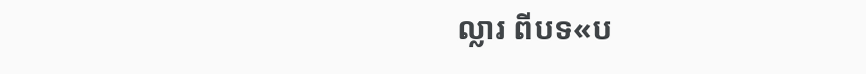ល្លារ ពីបទ«ប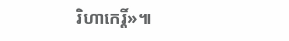រិហាកេរ្តិ៍»៕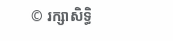© រក្សាសិទ្ធិ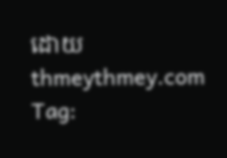ដោយ thmeythmey.com
Tag: